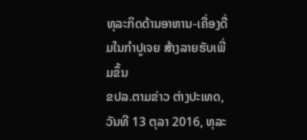ທຸລະກິດດ້ານອາຫານ-ເຄື່ອງດື່ມໃນກຳປູເຈຍ ສ້າງລາຍຮັບເພີ່ມຂຶ້ນ
ຂປລ.ຕາມຂ່າວ ຕ່າງປະເທດ,ວັນທີ 13 ຕຸລາ 2016, ທຸລະ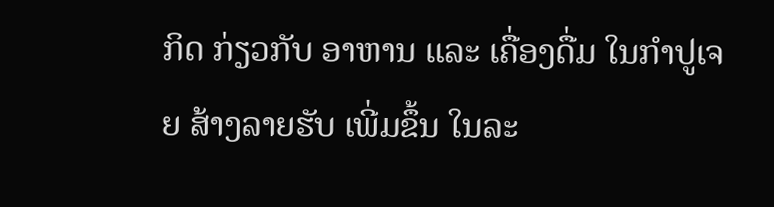ກິດ ກ່ຽວກັບ ອາຫານ ແລະ ເຄື່ອງດື່ມ ໃນກຳປູເຈຍ ສ້າງລາຍຮັບ ເພີ່ມຂຶ້ນ ໃນລະ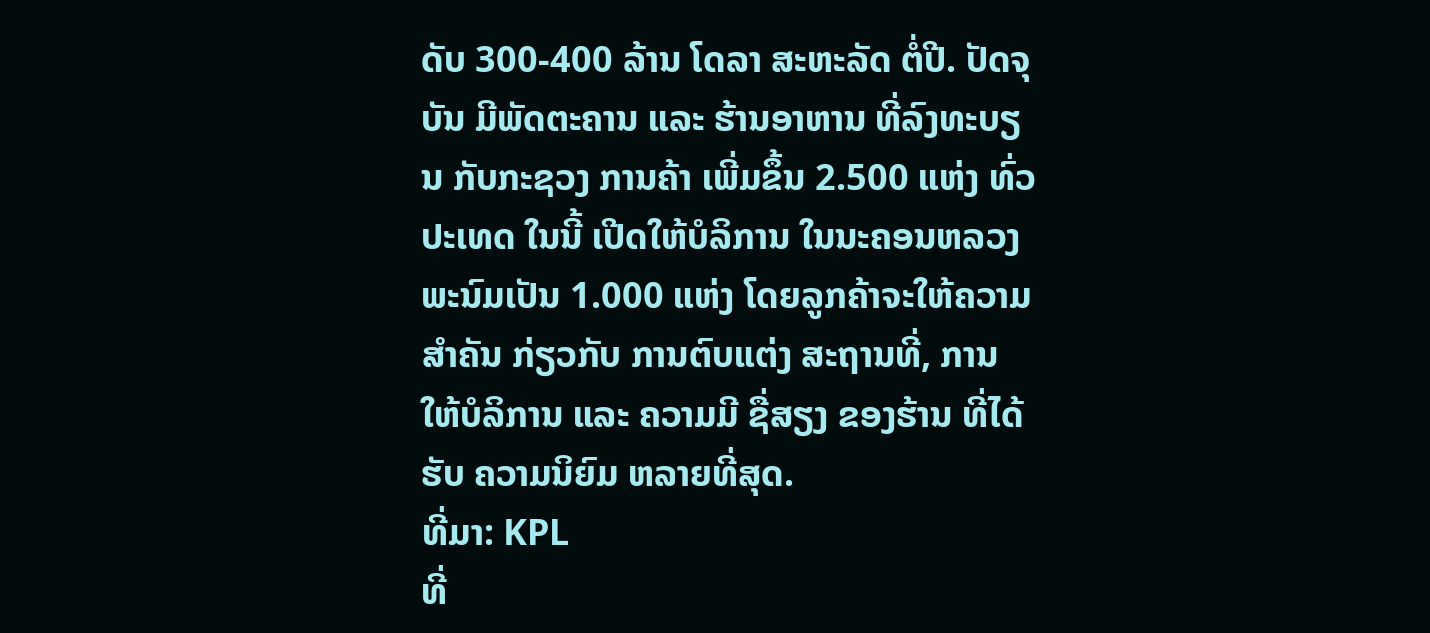ດັບ 300-400 ລ້ານ ໂດລາ ສະຫະລັດ ຕໍ່ປີ. ປັດຈຸບັນ ມີພັດຕະຄານ ແລະ ຮ້ານອາຫານ ທີ່ລົງທະບຽນ ກັບກະຊວງ ການຄ້າ ເພີ່ມຂຶ້ນ 2.500 ແຫ່ງ ທົ່ວປະເທດ ໃນນີ້ ເປີດໃຫ້ບໍລິການ ໃນນະຄອນຫລວງ ພະນົມເປັນ 1.000 ແຫ່ງ ໂດຍລູກຄ້າຈະໃຫ້ຄວາມ ສຳຄັນ ກ່ຽວກັບ ການຕົບແຕ່ງ ສະຖານທີ່, ການໃຫ້ບໍລິການ ແລະ ຄວາມມີ ຊື່ສຽງ ຂອງຮ້ານ ທີ່ໄດ້ຮັບ ຄວາມນິຍົມ ຫລາຍທີ່ສຸດ.
ທີ່ມາ: KPL
ທີ່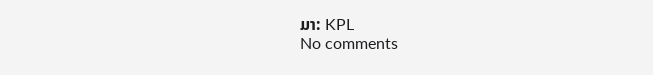ມາ: KPL
No comments